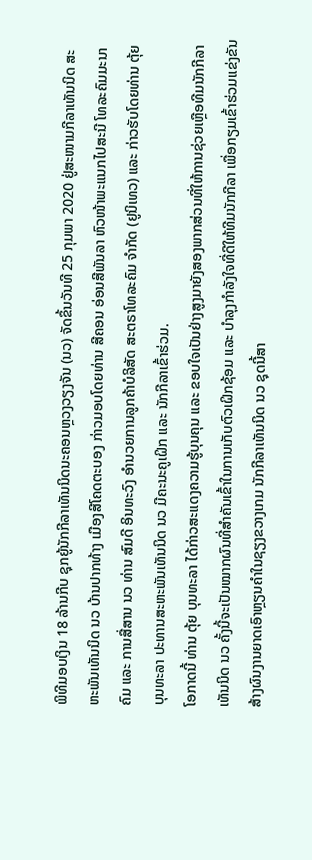ພິທີມອບເງິນ 18 ລ້ານກີບ ຊຸກຍູ້ນັກກີລາເທັນນິດນະຄອນຫຼວງວຽງຈັນ (ນວ) ຈັດຂຶ້ນວັນທີ 25 ກຸມພາ 2020 ຢູ່ສະໜາມກີລາເທັນນິດ ສະຫະພັນເທັນນິດ ນວ ບ້ານປາກທ້າງ ເມືອງສີໂຄດຕະບອງ ກ່າວມອບໂດຍທ່ານ ສີຄອນ ອ່ອນສີພັນລາ ຫົວໜ້າພະແນກໄປສະນີ ໂທລະຄົມມະນາຄົມ ແລະ ການສື່ສານ ນວ ທ່ານ ສົມດີ ອິນທະວົງ ອຳນວຍການລູກຄ້າບໍລິສັດ ສະຕຣາໂທລະຄົມ ຈຳກັດ (ຢູນິເທວ) ແລະ ກ່າວຮັບໂດຍທ່ານ ຕຸ້ຍ ບຸນທະລາ ປະທານສະຫະພັນເທັນນິດ ນວ ມີຄະນະຄູເຝິກ ແລະ ນັກກີລາເຂົ້າຮ່ວມ.
ໂອກາດນີ້ ທ່ານ ຕຸ້ຍ ບຸນທະລາ ໄດ້ກ່າວສະແດງຄວາມຮູ້ບຸນຄຸນ ແລະ ຂອບໃຈເປັນຢ່າງສູງມາຍັງສອງພາກສ່ວນທີ່ໃຫ້ການຊ່ວຍເຫຼືອທີມນັກກີລາເທັນນິດ ນວ ຄັ້ງນີ້ຈະເປັນໝາກຜົນທີ່ສຳຄັນເຂົ້າໃນການເກັບຕົວເຝິກຊ້ອມ ແລະ ບຳລຸງກຳລັງໃຈທີ່ດີໃຫ້ທີມນັກກີລາ ເພື່ອກຽມເຂົ້າຮ່ວມແຂ່ງຂັນສ້າງຜົນງານຍາດເອົາຫຼຽນຄຳໃນຊຽງຂວາງເກມ ນັກກີລາເທັນນິດ ນວ ຊຸດນີ້ສາ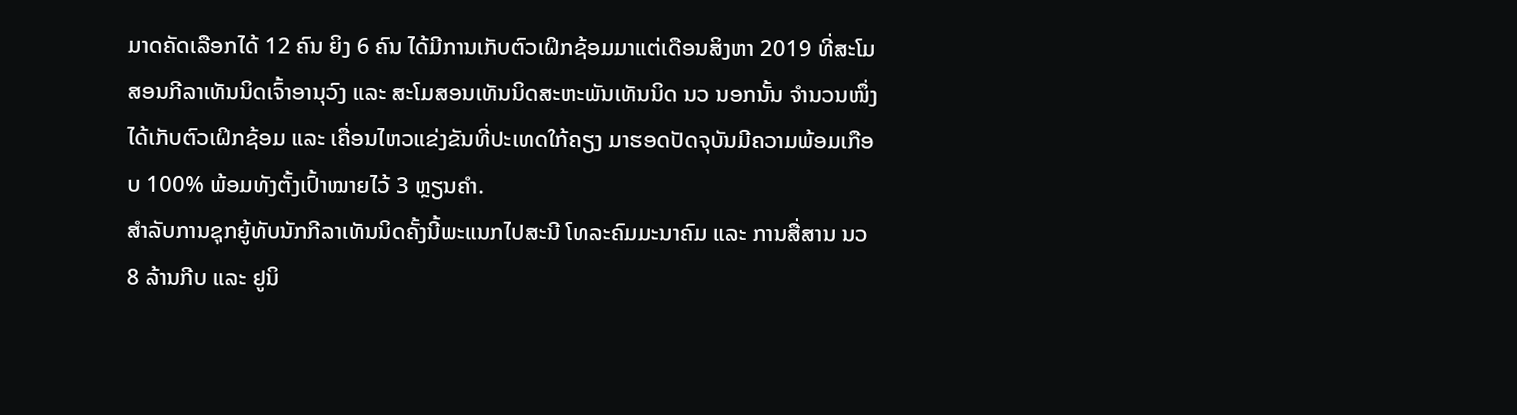ມາດຄັດເລືອກໄດ້ 12 ຄົນ ຍິງ 6 ຄົນ ໄດ້ມີການເກັບຕົວເຝິກຊ້ອມມາແຕ່ເດືອນສິງຫາ 2019 ທີ່ສະໂມສອນກີລາເທັນນິດເຈົ້າອານຸວົງ ແລະ ສະໂມສອນເທັນນິດສະຫະພັນເທັນນິດ ນວ ນອກນັ້ນ ຈຳນວນໜຶ່ງໄດ້ເກັບຕົວເຝິກຊ້ອມ ແລະ ເຄື່ອນໄຫວແຂ່ງຂັນທີ່ປະເທດໃກ້ຄຽງ ມາຮອດປັດຈຸບັນມີຄວາມພ້ອມເກືອບ 100% ພ້ອມທັງຕັ້ງເປົ້າໝາຍໄວ້ 3 ຫຼຽນຄຳ.
ສຳລັບການຊຸກຍູ້ທັບນັກກີລາເທັນນິດຄັ້ງນີ້ພະແນກໄປສະນີ ໂທລະຄົມມະນາຄົມ ແລະ ການສື່ສານ ນວ 8 ລ້ານກີບ ແລະ ຢູນິ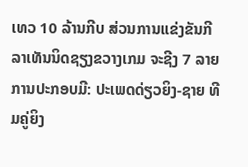ເທວ 10 ລ້ານກີບ ສ່ວນການແຂ່ງຂັນກີລາເທັນນິດຊຽງຂວາງເກມ ຈະຊີງ 7 ລາຍການປະກອບມີ: ປະເພດດ່ຽວຍິງ-ຊາຍ ທີມຄູ່ຍິງ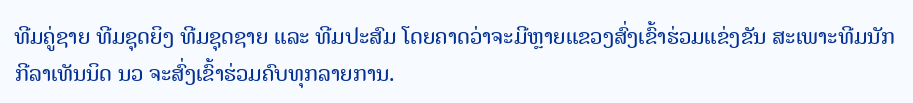ທີມຄູ່ຊາຍ ທີມຊຸດຍິງ ທີມຊຸດຊາຍ ແລະ ທີມປະສົມ ໂດຍຄາດວ່າຈະມີຫຼາຍແຂວງສົ່ງເຂົ້າຮ່ວມແຂ່ງຂັນ ສະເພາະທີມນັກກີລາເທັນນິດ ນວ ຈະສົ່ງເຂົ້າຮ່ວມຄົບທຸກລາຍການ.